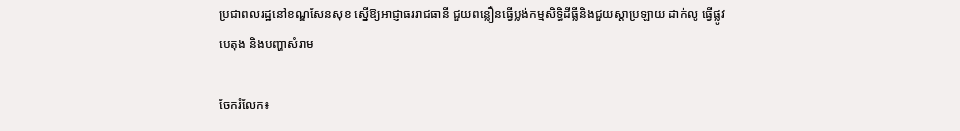ប្រជាពលរដ្ឋនៅខណ្ឌសែនសុខ ស្នើឱ្យអាជ្ញាធររាជធានី ជួយពន្លឿនធ្វើប្លង់កម្មសិទ្ធិដីធ្លីនិងជួយស្ដាប្រឡាយ ដាក់លូ ធ្វើផ្លូវបេតុង និងបញ្ហាសំរាម

ចែករំលែក៖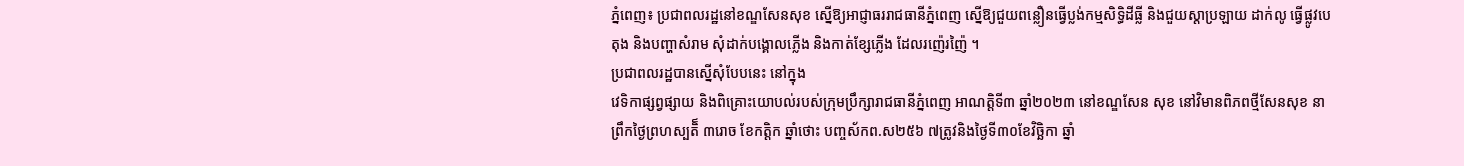ភ្នំពេញ៖ ប្រជាពលរដ្ឋនៅខណ្ឌសែនសុខ ស្នើឱ្យអាជ្ញាធររាជធានីភ្នំពេញ ស្នើឱ្យជួយពន្លឿនធ្វើប្លង់កម្មសិទ្ធិដីធ្លី និងជួយស្ដាប្រឡាយ ដាក់លូ ធ្វើផ្លូវបេតុង និងបញ្ហាសំរាម សុំដាក់បង្គោលភ្លើង និងកាត់ខ្សែភ្លើង ដែលរញ៉េរញ៉ៃ ។
ប្រជាពលរដ្ឋបានស្នើសុំបែបនេះ នៅក្នុង
វេទិកាផ្សព្វផ្សាយ និងពិគ្រោះយោបល់របស់ក្រុមប្រឹក្សារាជធានីភ្នំពេញ អាណត្តិទី៣ ឆ្នាំ២០២៣ នៅខណ្ឌសែន សុខ នៅវិមានពិភពថ្មីសែនសុខ នាព្រឹកថ្ងៃព្រហស្បតិ៏ ៣រោច ខែកត្ដិក ឆ្នាំថោះ បញ្ចស័កព.ស២៥៦ ៧ត្រូវនិងថ្ងៃទី៣០ខែវិច្ឆិកា ឆ្នាំ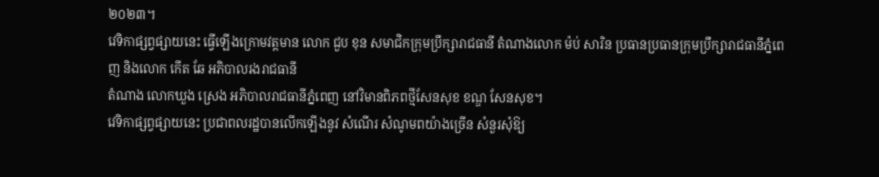២០២៣។
វេទិកាផ្សព្វផ្សាយនេះ ធ្វើឡើងក្រោមវត្តមាន លោក ជួប ខុន សមាជិកក្រុមប្រឹក្សារាជធានី តំណាងលោក ម៉ប់ សារិន ប្រធានប្រធានក្រុមប្រឹក្សារាជធានីភ្នំពេញ និងលោក កើត ឆែ អភិបាលរងរាជធានី
តំណាង លោកឃួង ស្រេង អភិបាលរាជធានីភ្នំពេញ នៅវិមានពិភពថ្មីសែនសុខ ខណ្ឌ សែនសុខ។
វេទិកាផ្សព្វផ្សាយនេះ ប្រជាពលរដ្ឋបានលើកឡើងនូវ សំណើរ សំណូមពយ៉ាងច្រើន សំនួរសុំឱ្យ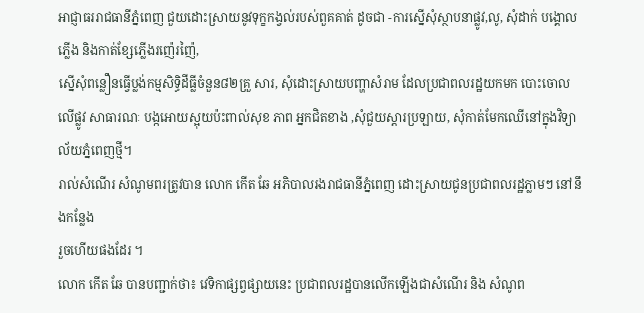អាជ្ញាធររាជធានីភ្នំពេញ ជួយដោះស្រាយនូវទុក្ខកង្វល់របស់ពួគគាត់ ដូចជា -ការស្នើសុំស្ថាបនាផ្លូវ,លូ, សុំដាក់ បង្គោលភ្លើង និងកាត់ខ្សែភ្លើងរញ៉េរញ៉ៃ,
ស្នើសុំពន្លឿនធ្វើប្លង់កម្មសិទ្ធិដីធ្លីចំនួន៨២គ្រួ សារ, សុំដោះស្រាយបញ្ហាសំរាម ដែលប្រជាពលរដ្ឋយកមក បោះចោលលើផ្លូវ សាធារណៈ បង្កអោយស្អុយប៉ះពាល់សុខ ភាព អ្នកជិតខាង ,សុំជួយស្តារប្រឡាយ, សុំកាត់មែកឈើនៅក្នុងវិទ្យាល័យភ្នំពេញថ្មី។
រាល់សំណើរ សំណូមពរត្រូវបាន លោក កើត ឆែ អភិបាលរងរាជធានីភ្នំពេញ ដោះស្រាយជូនប្រជាពលរដ្ឋភ្លាមៗ នៅនឹងកន្លែង
រួចហើយផងដែរ ។
លោក កើត ឆែ បានបញ្ជាក់ថា៖ វេទិកាផ្សព្វផ្សាយនេះ ប្រជាពលរដ្ឋបានលើកឡើងជាសំណើរ និង សំណូព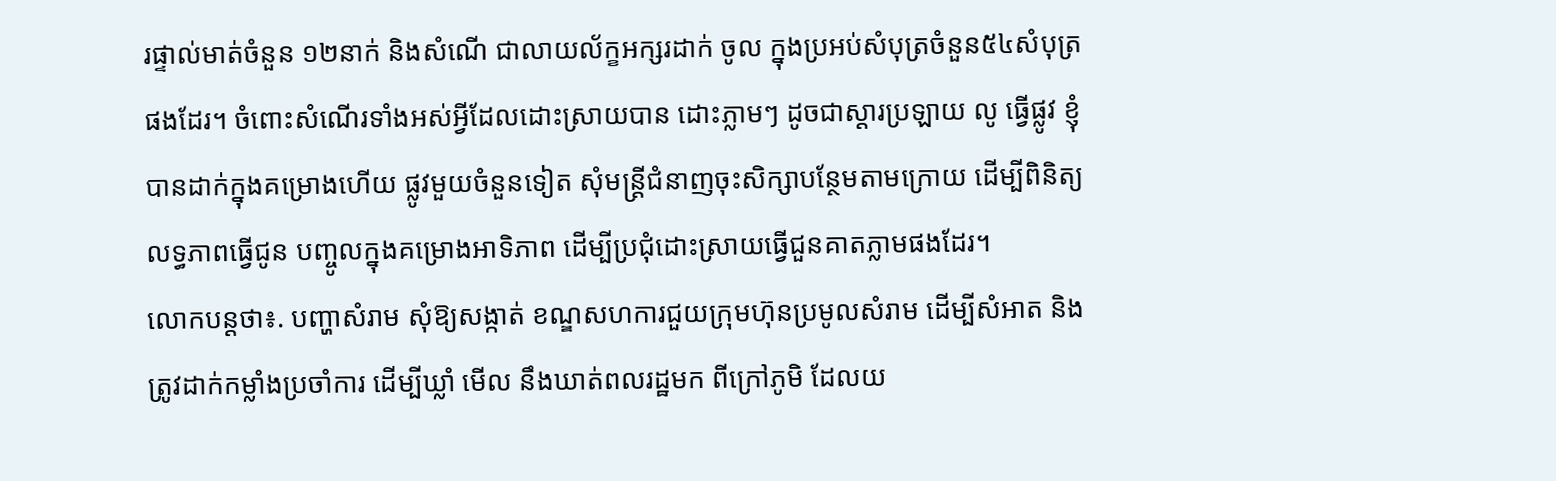រផ្ទាល់មាត់ចំនួន ១២នាក់ និងសំណើ ជាលាយល័ក្ខអក្សរដាក់ ចូល ក្នុងប្រអប់សំបុត្រចំនួន៥៤សំបុត្រផងដែរ។ ចំពោះសំណើរទាំងអស់អ្វីដែលដោះស្រាយបាន ដោះភ្លាមៗ ដូចជាស្តារប្រឡាយ លូ ធ្វើផ្លូវ ខ្ញុំបានដាក់ក្នុងគម្រោងហើយ ផ្លូវមួយចំនួនទៀត សុំមន្ត្រីជំនាញចុះសិក្សាបន្ថែមតាមក្រោយ ដើម្បីពិនិត្យលទ្ធភាពធ្វើជូន បញ្ចូលក្នុងគម្រោងអាទិភាព ដើម្បីប្រជុំដោះស្រាយធ្វើជួនគាតភ្លាមផងដែរ។
លោកបន្ដថា៖. បញ្ហាសំរាម សុំឱ្យសង្កាត់ ខណ្ឌសហការជួយក្រុមហ៊ុនប្រមូលសំរាម ដើម្បីសំអាត និងត្រូវដាក់កម្លាំងប្រចាំការ ដើម្បីឃ្លាំ មើល នឹងឃាត់ពលរដ្ឋមក ពីក្រៅភូមិ ដែលយ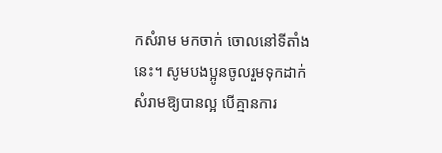កសំរាម មកចាក់ ចោលនៅទីតាំងនេះ។ សូមបងប្អូនចូលរួមទុកដាក់ សំរាមឱ្យបានល្អ បើគ្មានការ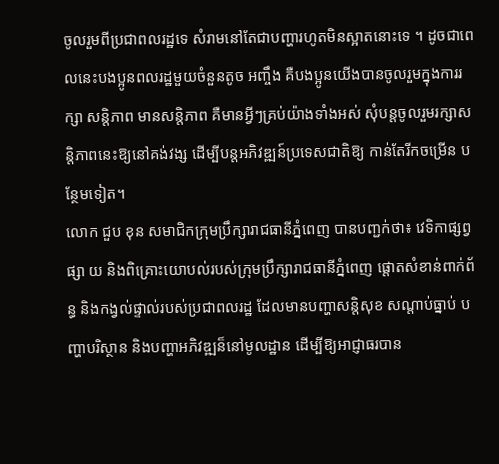ចូលរួមពីប្រជាពលរដ្ឋទេ សំរាមនៅតែជាបញ្ហារហូតមិនស្អាតនោះទេ ។ ដូចជាពេលនេះបងប្អូនពលរដ្ឋមួយចំនួនតូច អញ្ចឹង គឺបងប្អូនយើងបានចូលរួមក្នុងការរក្សា សន្តិភាព មានសន្តិភាព គឺមានអ្វីៗគ្រប់យ៉ាងទាំងអស់ សុំបន្តចូលរួមរក្សាសន្តិភាពនេះឱ្យនៅគង់វង្ស ដើម្បីបន្តអភិវឌ្ឍន៍ប្រទេសជាតិឱ្យ កាន់តែរីកចម្រើន បន្ថែមទៀត។
លោក ជួប ខុន សមាជិកក្រុមប្រឹក្សារាជធានីភ្នំពេញ បានបញ្ជក់ថា៖ វេទិកាផ្សព្វផ្សា យ និងពិគ្រោះយោបល់របស់ក្រុមប្រឹក្សារាជធានីភ្នំពេញ ផ្តោតសំខាន់ពាក់ព័ន្ធ និងកង្វល់ផ្ទាល់របស់ប្រជាពលរដ្ឋ ដែលមានបញ្ហាសន្តិសុខ សណ្តាប់ធ្នាប់ បញ្ហាបរិស្ថាន និងបញ្ហាអភិវឌ្ឍន៏នៅមូលដ្ឋាន ដើម្បីឱ្យអាជ្ញាធរបាន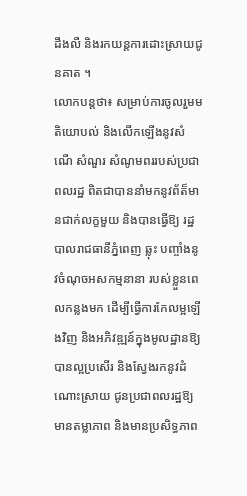ដឹងលឺ និងរកយន្តការដោះស្រាយជូនគាត ។
លោកបន្ដថា៖ សម្រាប់ការចូលរួមមតិយោបល់ និងលើកឡើងនូវសំណើ សំណួរ សំណូមពររបស់ប្រជាពលរដ្ឋ ពិតជាបាននាំមកនូវព័ត៏មានជាក់លក្ខមួយ និងបានធ្វើឱ្យ រដ្ឋបាលរាជធានីភ្នំពេញ ឆ្លុះ បញ្ចាំងនូវចំណុចអសកម្មនានា របស់ខ្លួនពេលកន្លងមក ដើម្បីធ្វើការកែលម្អឡើងវិញ និងអភិវឌ្ឍន៍ក្នុងមូលដ្ឋានឱ្យបានល្អប្រសើរ និងស្វែងរកនូវដំណោះស្រាយ ជូនប្រជាពលរដ្ឋឱ្យ មានតម្លាភាព និងមានប្រសិទ្ធភាព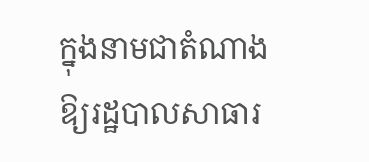ក្នុងនាមជាតំណាងឱ្យរដ្ឋបាលសាធារ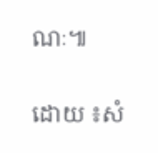ណៈ៕

ដោយ ៖សំ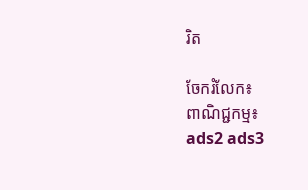រិត

ចែករំលែក៖
ពាណិជ្ជកម្ម៖
ads2 ads3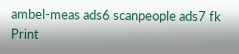ambel-meas ads6 scanpeople ads7 fk Print